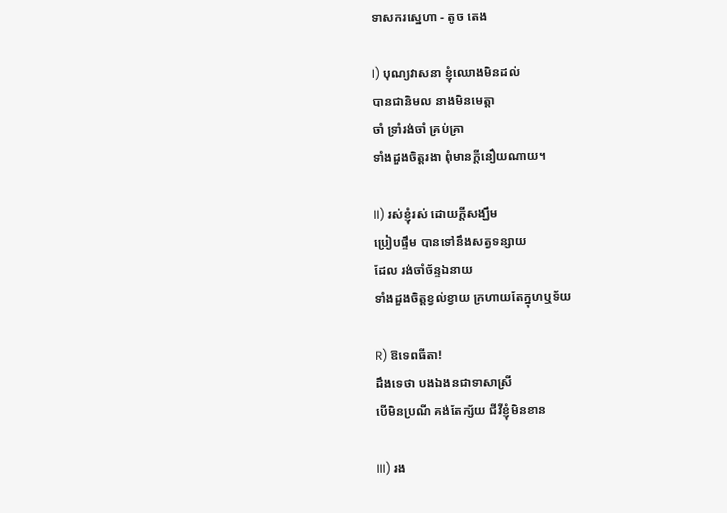ទាសករស្នេហា - តូច តេង

I) បុណ្យវាសនា ខ្ញុំឈោងមិនដល់
បានជានិមល នាងមិនមេត្តា
ចាំ ទ្រាំរង់ចាំ គ្រប់គ្រា
ទាំងដួងចិត្តរងា ពុំមានក្តីនឿយណាយ។

II) រស់ខ្ញុំរស់ ដោយក្តីសង្ឃឹម
ប្រៀបផ្ទឹម បានទៅនឹងសត្វទន្សាយ
ដែល រង់ចាំច័ន្ទឯនាយ
ទាំងដួងចិត្តខ្វល់ខ្វាយ ក្រហាយតែក្នុហឬទ័យ

R) ឱទេពធីតា!
ដឹងទេថា បងឯងនជាទាសាស្រី
បើមិនប្រណី គង់តែក្ស័យ ជីវីខ្ញុំមិនខាន

III) រង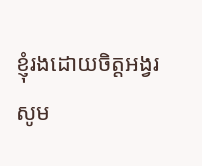ខ្ញុំរងដោយចិត្តអង្វរ
សូម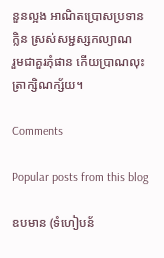នួនល្អង អាណិតប្រោសប្រទាន
ក្លិន ស្រស់សម្ជស្សកល្យាណ
រួមជាគួរភុំផាន កើយប្រាណលុះត្រាក្សិណក្ស័យ។

Comments

Popular posts from this blog

ឧបមាន (ទំហៀបន័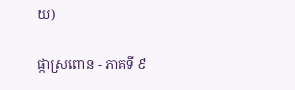យ)

ផ្កាស្រពោន - ភាគទី ៩